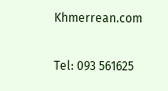Khmerrean.com

Tel: 093 561625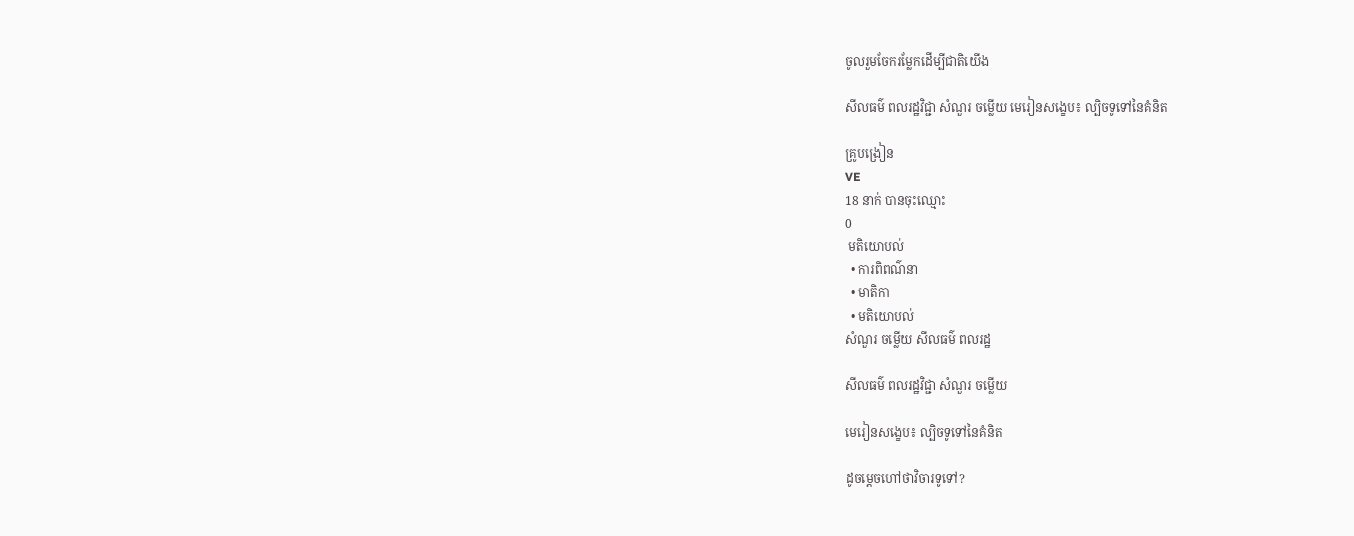ចូលរួមចែករម្លែកដើម្បីជាតិយើង

សីលធម៌ ពលរដ្ឋវិជ្ជា សំណួរ ចម្លើយ មេរៀនសង្ខេប៖ ល្បិចទូទៅនៃគំនិត

គ្រូបង្រៀន
VE
18 នាក់ បានចុះឈ្មោះ
0
 មតិយោបល់
  • ការពិពណ៌នា
  • មាតិកា
  • មតិយោបល់
សំណួរ ចម្លើយ សីលធម៌ ពលរដ្ឋ

សីលធម៌ ពលរដ្ឋវិជ្ជា សំណួរ ចម្លើយ

មេរៀនសង្ខេប៖ ល្បិចទូទៅនៃគំនិត

ដូចម្ដេចហៅថាវិចារទូទៅ?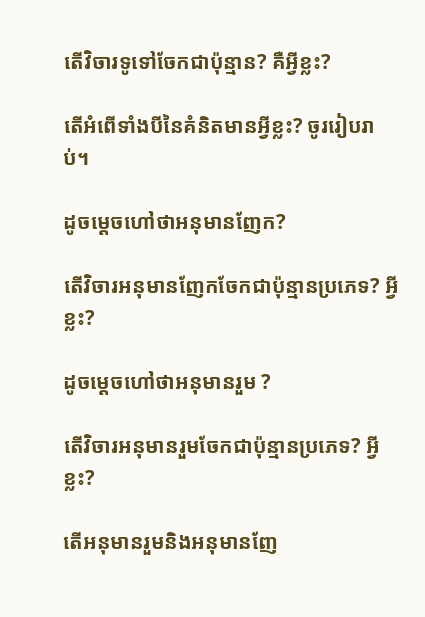តើវិចារទូទៅចែកជាប៉ុន្មាន? គឺអ្វីខ្លះ?

តើអំពើទាំងបីនៃគំនិតមានអ្វីខ្លះ? ចូររៀបរាប់។

ដូចម្ដេចហៅថាអនុមានញែក?

តើវិចារអនុមានញែកចែកជាប៉ុន្មានប្រភេទ? អ្វីខ្លះ?

ដូចម្ដេចហៅថាអនុមានរួម ?

តើវិចារអនុមានរួមចែកជាប៉ុន្មានប្រភេទ? អ្វីខ្លះ?

តើអនុមានរួមនិងអនុមានញែ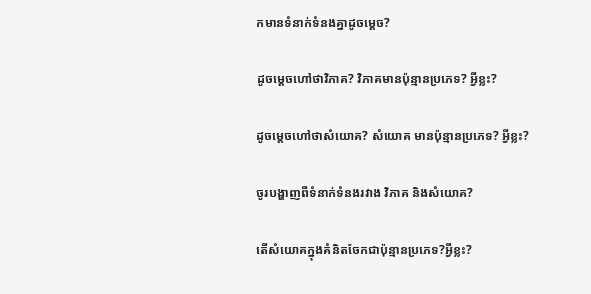កមានទំនាក់ទំនងគ្នាដូចម្ដេច?

ដូចម្ដេចហៅថាវិភាគ? វិភាគមានប៉ុន្មានប្រភេទ? អ្វីខ្លះ?

ដូចម្ដេចហៅថាសំយោគ? សំយោគ មានប៉ុន្មានប្រភេទ? អ្វីខ្លះ?

ចូរបង្ហាញពីទំនាក់ទំនងរវាង វិភាគ និងសំយោគ?

តើសំយោគក្នុងគំនិតចែកជាប៉ុន្មានប្រភេទ?អ្វីខ្លះ?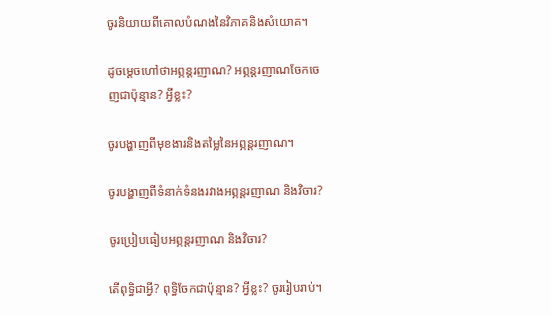ចូរនិយាយពីគោលបំណងនៃវិភាគនិងសំយោគ។

ដូចម្ដេចហៅថាអព្ភន្តរញាណ? អព្ភន្តរញាណចែកចេញជាប៉ុន្មាន? អ្វីខ្លះ?

ចូរបង្ហាញពីមុខងារនិងតម្លៃនៃអព្ភន្ដរញាណ។

ចូរបង្ហាញពីទំនាក់ទំនងរវាងអព្ភន្តរញាណ និងវិចារ?

ចូរប្រៀបធៀបអព្ភន្តរញាណ និងវិចារ?

តើពុទ្ធិជាអ្វី? ពុទ្ធិចែកជាប៉ុន្មាន? អ្វីខ្លះ? ចូររៀបរាប់។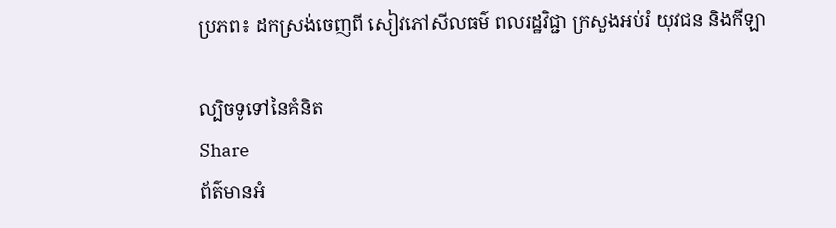ប្រភព៖ ដកស្រង់ចេញពី សៀវភៅសីលធម៌ ពលរដ្ឋវិជ្ជា ក្រសួងអប់រំ យុវជន និងកីឡា

ល្បិចទូទៅនៃគំនិត
Share
ព័ត៌មានអំ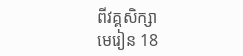ពីវគ្គសិក្សា
មេរៀន 18